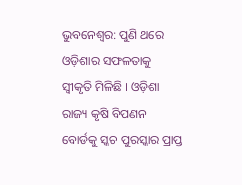ଭୁବନେଶ୍ୱର: ପୁଣି ଥରେ ଓଡ଼ିଶାର ସଫଳତାକୁ ସ୍ୱୀକୃତି ମିଳିଛି । ଓଡ଼ିଶା ରାଜ୍ୟ କୃଷି ବିପଣନ ବୋର୍ଡକୁ ସ୍କଚ ପୁରସ୍କାର ପ୍ରାପ୍ତ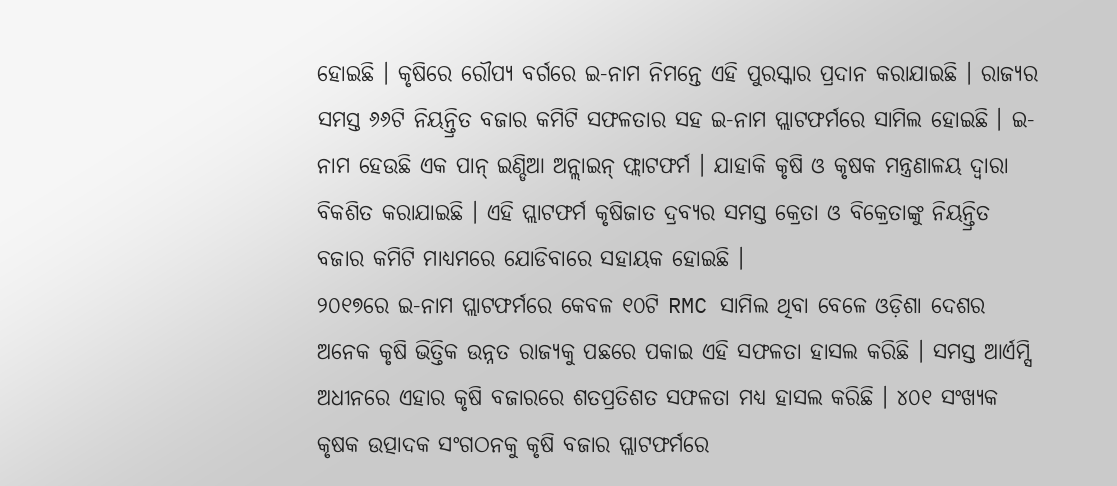ହୋଇଛି । କୃଷିରେ ରୌପ୍ୟ ବର୍ଗରେ ଇ-ନାମ ନିମନ୍ତେ ଏହି ପୁରସ୍କାର ପ୍ରଦାନ କରାଯାଇଛି । ରାଜ୍ୟର ସମସ୍ତ ୬୬ଟି ନିୟନ୍ତ୍ରିତ ବଜାର କମିଟି ସଫଳତାର ସହ ଇ-ନାମ ପ୍ଲାଟଫର୍ମରେ ସାମିଲ ହୋଇଛି । ଇ-ନାମ ହେଉଛି ଏକ ପାନ୍ ଇଣ୍ଡିଆ ଅନ୍ଲାଇନ୍ ଫ୍ଲାଟଫର୍ମ । ଯାହାକି କୃଷି ଓ କୃଷକ ମନ୍ତ୍ରଣାଳୟ ଦ୍ୱାରା ବିକଶିତ କରାଯାଇଛି । ଏହି ପ୍ଲାଟଫର୍ମ କୃଷିଜାତ ଦ୍ରବ୍ୟର ସମସ୍ତ କ୍ରେତା ଓ ବିକ୍ରେତାଙ୍କୁ ନିୟନ୍ତ୍ରିତ ବଜାର କମିଟି ମାଧ୍ୟମରେ ଯୋଡିବାରେ ସହାୟକ ହୋଇଛି ।
୨୦୧୭ରେ ଇ-ନାମ ପ୍ଲାଟଫର୍ମରେ କେବଳ ୧୦ଟି RMC ସାମିଲ ଥିବା ବେଳେ ଓଡ଼ିଶା ଦେଶର ଅନେକ କୃଷି ଭିତ୍ତିକ ଉନ୍ନତ ରାଜ୍ୟକୁ ପଛରେ ପକାଇ ଏହି ସଫଳତା ହାସଲ କରିଛି । ସମସ୍ତ ଆର୍ଏମ୍ସି ଅଧୀନରେ ଏହାର କୃଷି ବଜାରରେ ଶତପ୍ରତିଶତ ସଫଳତା ମଧ୍ୟ ହାସଲ କରିଛି । ୪୦୧ ସଂଖ୍ୟକ କୃଷକ ଉତ୍ପାଦକ ସଂଗଠନକୁ କୃଷି ବଜାର ପ୍ଲାଟଫର୍ମରେ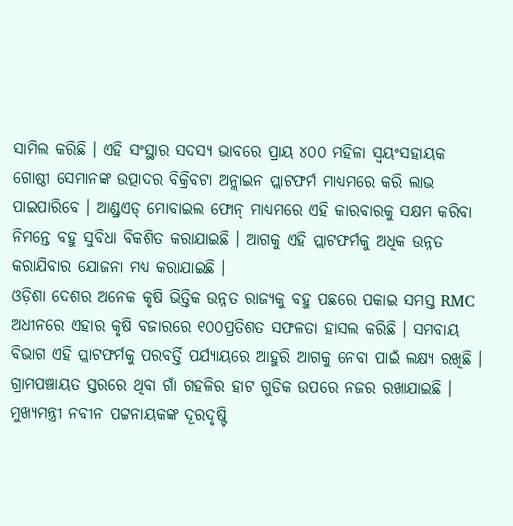ସାମିଲ କରିଛି । ଏହି ସଂସ୍ଥାର ସଦସ୍ୟ ଭାବରେ ପ୍ରାୟ ୪୦୦ ମହିଳା ସ୍ୱୟଂସହାୟକ ଗୋଷ୍ଠୀ ସେମାନଙ୍କ ଉତ୍ପାଦର ବିକ୍ରିବଟା ଅନ୍ଲାଇନ ପ୍ଲାଟଫର୍ମ ମାଧ୍ୟମରେ କରି ଲାଭ ପାଇପାରିବେ । ଆଣ୍ଡ୍ରଏଡ୍ ମୋବାଇଲ ଫୋନ୍ ମାଧ୍ୟମରେ ଏହି କାରବାରକୁ ସକ୍ଷମ କରିବା ନିମନ୍ତେ ବହୁ ସୁବିଧା ବିକଶିତ କରାଯାଇଛି । ଆଗକୁ ଏହି ପ୍ଲାଟଫର୍ମକୁ ଅଧିକ ଉନ୍ନତ କରାଯିବାର ଯୋଜନା ମଧ୍ୟ କରାଯାଇଛି ।
ଓଡ଼ିଶା ଦେଶର ଅନେକ କୃଷି ଭିତ୍ତିକ ଉନ୍ନତ ରାଜ୍ୟକୁ ବହୁ ପଛରେ ପକାଇ ସମସ୍ତ RMC ଅଧୀନରେ ଏହାର କୃଷି ବଜାରରେ ୧୦୦ପ୍ରତିଶତ ସଫଳତା ହାସଲ କରିଛି । ସମବାୟ ବିଭାଗ ଏହି ପ୍ଲାଟଫର୍ମକୁ ପରବର୍ତ୍ତି ପର୍ଯ୍ୟାୟରେ ଆହୁରି ଆଗକୁ ନେବା ପାଇଁ ଲକ୍ଷ୍ୟ ରଖିଛି । ଗ୍ରାମପଞ୍ଚାୟତ ସ୍ତରରେ ଥିବା ଗାଁ ଗହଳିର ହାଟ ଗୁଡିକ ଉପରେ ନଜର ରଖାଯାଇଛି । ମୁଖ୍ୟମନ୍ତ୍ରୀ ନବୀନ ପଟ୍ଟନାୟକଙ୍କ ଦୂରଦୃଷ୍ଟି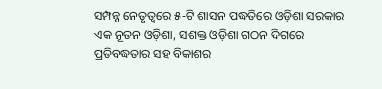ସମ୍ପନ୍ନ ନେତୃତ୍ୱରେ ୫-ଟି ଶାସନ ପଦ୍ଧତିରେ ଓଡ଼ିଶା ସରକାର ଏକ ନୂତନ ଓଡ଼ିଶା, ସଶକ୍ତ ଓଡ଼ିଶା ଗଠନ ଦିଗରେ ପ୍ରତିବଦ୍ଧତାର ସହ ବିକାଶର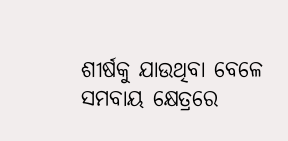ଶୀର୍ଷକୁ ଯାଉଥିବା ବେଳେ ସମବାୟ କ୍ଷେତ୍ରରେ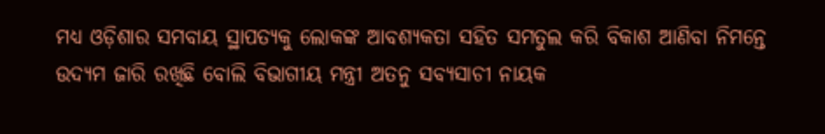ମଧ୍ୟ ଓଡ଼ିଶାର ସମବାୟ ସ୍ଥାପତ୍ୟକୁ ଲୋକଙ୍କ ଆବଶ୍ୟକତା ସହିତ ସମତୁଲ କରି ବିକାଶ ଆଣିବା ନିମନ୍ତେ ଉଦ୍ୟମ ଜାରି ରଖିଛି ବୋଲି ବିଭାଗୀୟ ମନ୍ତ୍ରୀ ଅତନୁ ସବ୍ୟସାଚୀ ନାୟକ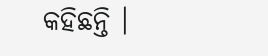କହିଛନ୍ତି ।